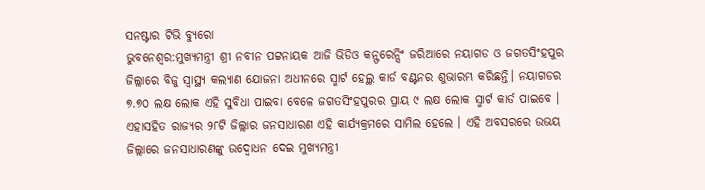ସନଷ୍ଟାର ଟିଭି ବ୍ୟୁରୋ
ଭୁବନେଶ୍ବର:ମୁଖ୍ୟମନ୍ତ୍ରୀ ଶ୍ରୀ ନବୀନ ପଟ୍ଟନାୟକ ଆଜି ଭିଡିଓ କନ୍ଫରେନ୍ସିଂ ଜରିଆରେ ନୟାଗଡ ଓ ଜଗତସିଂହପୁର ଜିଲ୍ଲାରେ ବିଜୁ ସ୍ବାସ୍ଥ୍ୟ କଲ୍ୟାଣ ଯୋଜନା ଅଧୀନରେ ସ୍ମାର୍ଟ ହେଲ୍ଥ କାର୍ଡ ବଣ୍ଟନର ଶୁଭାରମ୍ଭ କରିଛନ୍ତି। ନୟାଗଡର ୭.୭୦ ଲକ୍ଷ ଲୋକ ଏହି ସୁବିଧା ପାଇବା ବେଳେ ଜଗତସିଂହପୁରର ପ୍ରାୟ ୯ ଲକ୍ଷ ଲୋକ ସ୍ମାର୍ଟ କାର୍ଡ ପାଇବେ । ଏହାସହିତ ରାଜ୍ୟର ୨୮ଟି ଜିଲ୍ଲାର ଜନସାଧାରଣ ଏହି କାର୍ଯ୍ୟକ୍ରମରେ ସାମିଲ ହେଲେ । ଏହି ଅବସରରେ ଉଭୟ ଜିଲ୍ଲାରେ ଜନସାଧାରଣଙ୍କୁ ଉଦ୍ବୋଧନ ଦେଇ ମୁଖ୍ୟମନ୍ତ୍ରୀ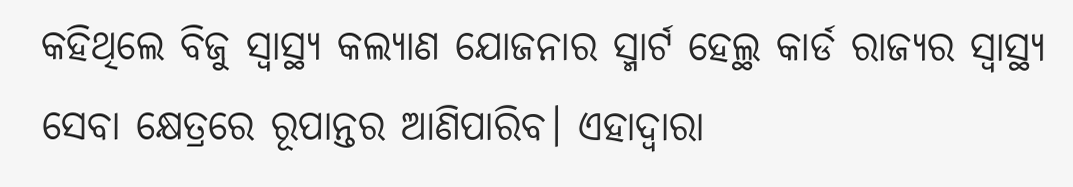କହିଥିଲେ ବିଜୁ ସ୍ବାସ୍ଥ୍ୟ କଲ୍ୟାଣ ଯୋଜନାର ସ୍ମାର୍ଟ ହେଲ୍ଥ କାର୍ଡ ରାଜ୍ୟର ସ୍ବାସ୍ଥ୍ୟ ସେବା କ୍ଷେତ୍ରରେ ରୂପାନ୍ତର ଆଣିପାରିବ। ଏହାଦ୍ବାରା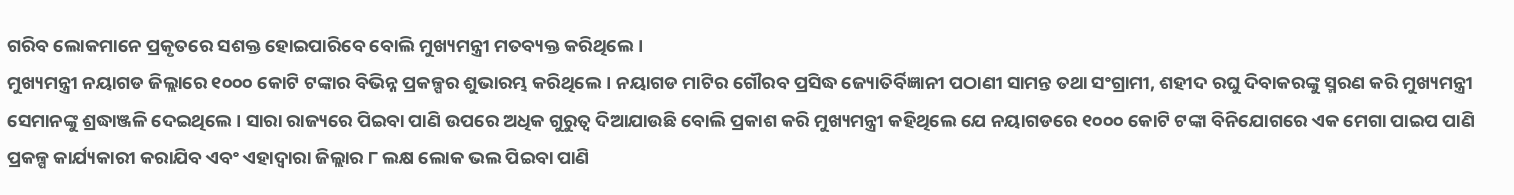ଗରିବ ଲୋକମାନେ ପ୍ରକୃତରେ ସଶକ୍ତ ହୋଇପାରିବେ ବୋଲି ମୁଖ୍ୟମନ୍ତ୍ରୀ ମତବ୍ୟକ୍ତ କରିଥିଲେ।
ମୁଖ୍ୟମନ୍ତ୍ରୀ ନୟାଗଡ ଜିଲ୍ଲାରେ ୧୦୦୦ କୋଟି ଟଙ୍କାର ବିଭିନ୍ନ ପ୍ରକଳ୍ପର ଶୁଭାରମ୍ଭ କରିଥିଲେ। ନୟାଗଡ ମାଟିର ଗୌରବ ପ୍ରସିଦ୍ଧ ଜ୍ୟୋତିର୍ବିଜ୍ଞାନୀ ପଠାଣୀ ସାମନ୍ତ ତଥା ସଂଗ୍ରାମୀ, ଶହୀଦ ରଘୁ ଦିବାକରଙ୍କୁ ସ୍ମରଣ କରି ମୁଖ୍ୟମନ୍ତ୍ରୀ ସେମାନଙ୍କୁ ଶ୍ରଦ୍ଧାଞ୍ଜଳି ଦେଇଥିଲେ । ସାରା ରାଜ୍ୟରେ ପିଇବା ପାଣି ଉପରେ ଅଧିକ ଗୁରୁତ୍ବ ଦିଆଯାଉଛି ବୋଲି ପ୍ରକାଶ କରି ମୁଖ୍ୟମନ୍ତ୍ରୀ କହିଥିଲେ ଯେ ନୟାଗଡରେ ୧୦୦୦ କୋଟି ଟଙ୍କା ବିନିଯୋଗରେ ଏକ ମେଗା ପାଇପ ପାଣି ପ୍ରକଳ୍ପ କାର୍ଯ୍ୟକାରୀ କରାଯିବ ଏବଂ ଏହାଦ୍ବାରା ଜିଲ୍ଲାର ୮ ଲକ୍ଷ ଲୋକ ଭଲ ପିଇବା ପାଣି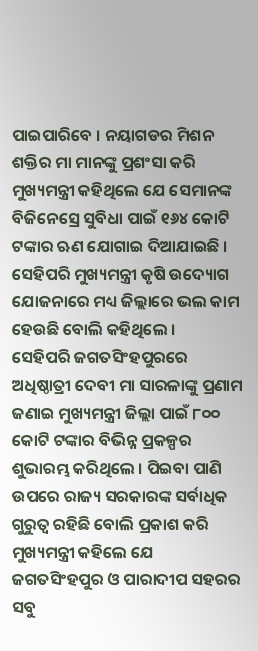ପାଇପାରିବେ । ନୟାଗଡର ମିଶନ ଶକ୍ତିର ମା ମାନଙ୍କୁ ପ୍ରଶଂସା କରି ମୁଖ୍ୟମନ୍ତ୍ରୀ କହିଥିଲେ ଯେ ସେମାନଙ୍କ ବିଜିନେସ୍ରେ ସୁବିଧା ପାଇଁ ୧୬୪ କୋଟି ଟଙ୍କାର ଋଣ ଯୋଗାଇ ଦିଆଯାଇଛି । ସେହିପରି ମୁଖ୍ୟମନ୍ତ୍ରୀ କୃଷି ଉଦ୍ୟୋଗ ଯୋଜନାରେ ମଧ୍ୟ ଜିଲ୍ଲାରେ ଭଲ କାମ ହେଉଛି ବୋଲି କହିଥିଲେ ।
ସେହିପରି ଜଗତସିଂହପୁରରେ ଅଧିଷ୍ଠାତ୍ରୀ ଦେବୀ ମା ସାରଳାଙ୍କୁ ପ୍ରଣାମ ଜଣାଇ ମୁଖ୍ୟମନ୍ତ୍ରୀ ଜିଲ୍ଲା ପାଇଁ ୮୦୦ କୋଟି ଟଙ୍କାର ବିଭିନ୍ନ ପ୍ରକଳ୍ପର ଶୁଭାରମ୍ଭ କରିଥିଲେ । ପିଇବା ପାଣି ଉପରେ ରାଜ୍ୟ ସରକାରଙ୍କ ସର୍ବାଧିକ ଗୁରୁତ୍ବ ରହିଛି ବୋଲି ପ୍ରକାଶ କରି ମୁଖ୍ୟମନ୍ତ୍ରୀ କହିଲେ ଯେ ଜଗତସିଂହପୁର ଓ ପାରାଦୀପ ସହରର ସବୁ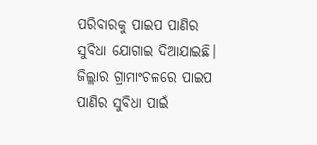ପରିବାରକୁ ପାଇପ ପାଣିର ସୁବିଧା ଯୋଗାଇ ଦିଆଯାଇଛି। ଜିଲ୍ଲାର ଗ୍ରାମାଂଚଳରେ ପାଇପ ପାଣିର ସୁବିଧା ପାଇଁ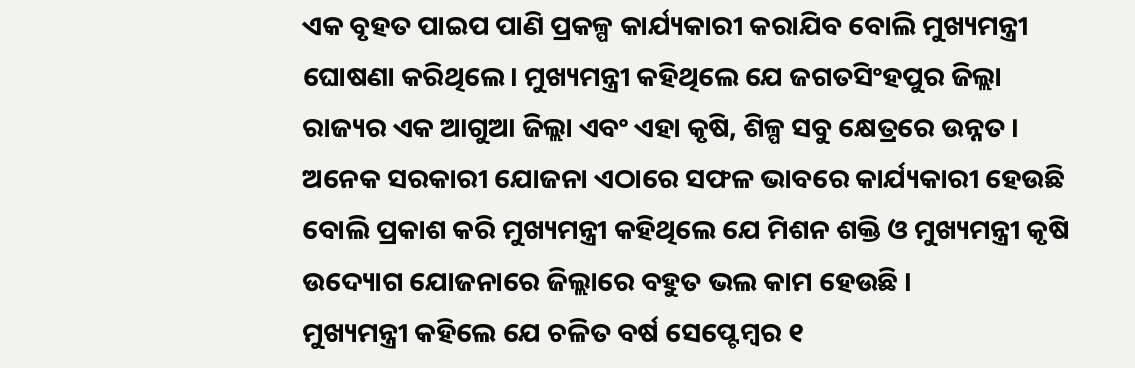ଏକ ବୃହତ ପାଇପ ପାଣି ପ୍ରକଳ୍ପ କାର୍ଯ୍ୟକାରୀ କରାଯିବ ବୋଲି ମୁଖ୍ୟମନ୍ତ୍ରୀ ଘୋଷଣା କରିଥିଲେ। ମୁଖ୍ୟମନ୍ତ୍ରୀ କହିଥିଲେ ଯେ ଜଗତସିଂହପୁର ଜିଲ୍ଲା ରାଜ୍ୟର ଏକ ଆଗୁଆ ଜିଲ୍ଲା ଏବଂ ଏହା କୃଷି, ଶିଳ୍ପ ସବୁ କ୍ଷେତ୍ରରେ ଉନ୍ନତ । ଅନେକ ସରକାରୀ ଯୋଜନା ଏଠାରେ ସଫଳ ଭାବରେ କାର୍ଯ୍ୟକାରୀ ହେଉଛି ବୋଲି ପ୍ରକାଶ କରି ମୁଖ୍ୟମନ୍ତ୍ରୀ କହିଥିଲେ ଯେ ମିଶନ ଶକ୍ତି ଓ ମୁଖ୍ୟମନ୍ତ୍ରୀ କୃଷି ଉଦ୍ୟୋଗ ଯୋଜନାରେ ଜିଲ୍ଲାରେ ବହୁତ ଭଲ କାମ ହେଉଛି ।
ମୁଖ୍ୟମନ୍ତ୍ରୀ କହିଲେ ଯେ ଚଳିତ ବର୍ଷ ସେପ୍ଟେମ୍ବର ୧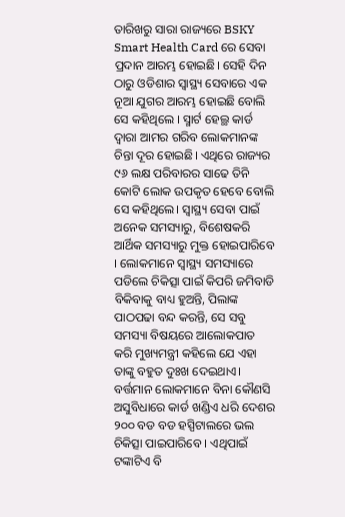ତାରିଖରୁ ସାରା ରାଜ୍ୟରେ BSKY Smart Health Card ରେ ସେବା ପ୍ରଦାନ ଆରମ୍ଭ ହୋଇଛି। ସେହି ଦିନ ଠାରୁ ଓଡିଶାର ସ୍ବାସ୍ଥ୍ୟ ସେବାରେ ଏକ ନୂଆ ଯୁଗର ଆରମ୍ଭ ହୋଇଛି ବୋଲି ସେ କହିଥିଲେ । ସ୍ମାର୍ଟ ହେଲ୍ଥ କାର୍ଡ ଦ୍ବାରା ଆମର ଗରିବ ଲୋକମାନଙ୍କ ଚିନ୍ତା ଦୂର ହୋଇଛି। ଏଥିରେ ରାଜ୍ୟର ୯୬ ଲକ୍ଷ ପରିବାରର ସାଢେ ତିନି କୋଟି ଲୋକ ଉପକୃତ ହେବେ ବୋଲି ସେ କହିଥିଲେ। ସ୍ବାସ୍ଥ୍ୟ ସେବା ପାଇଁ ଅନେକ ସମସ୍ୟାରୁ, ବିଶେଷକରି ଆର୍ଥିକ ସମସ୍ୟାରୁ ମୁକ୍ତ ହୋଇପାରିବେ । ଲୋକମାନେ ସ୍ବାସ୍ଥ୍ୟ ସମସ୍ୟାରେ ପଡିଲେ ଚିକିତ୍ସା ପାଇଁ କିପରି ଜମିବାଡି ବିକିବାକୁ ବାଧ୍ୟ ହୁଅନ୍ତି, ପିଲାଙ୍କ ପାଠପଢା ବନ୍ଦ କରନ୍ତି, ସେ ସବୁ ସମସ୍ୟା ବିଷୟରେ ଆଲୋକପାତ କରି ମୁଖ୍ୟମନ୍ତ୍ରୀ କହିଲେ ଯେ ଏହା ତାଙ୍କୁ ବହୁତ ଦୁଃଖ ଦେଇଥାଏ। ବର୍ତ୍ତମାନ ଲୋକମାନେ ବିନା କୌଣସି ଅସୁବିଧାରେ କାର୍ଡ ଖଣ୍ଡିଏ ଧରି ଦେଶର ୨୦୦ ବଡ ବଡ ହସ୍ପିଟାଲରେ ଭଲ ଚିକିତ୍ସା ପାଇପାରିବେ । ଏଥିପାଇଁ ଟଙ୍କାଟିଏ ବି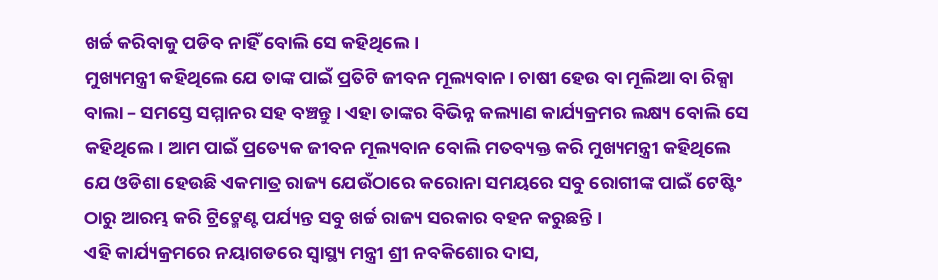ଖର୍ଚ୍ଚ କରିବାକୁ ପଡିବ ନାହିଁ ବୋଲି ସେ କହିଥିଲେ।
ମୁଖ୍ୟମନ୍ତ୍ରୀ କହିଥିଲେ ଯେ ତାଙ୍କ ପାଇଁ ପ୍ରତିଟି ଜୀବନ ମୂଲ୍ୟବାନ। ଚାଷୀ ହେଉ ବା ମୂଲିଆ ବା ରିକ୍ସା ବାଲା – ସମସ୍ତେ ସମ୍ମାନର ସହ ବଞ୍ଚନ୍ତୁ । ଏହା ତାଙ୍କର ବିଭିନ୍ନ କଲ୍ୟାଣ କାର୍ଯ୍ୟକ୍ରମର ଲକ୍ଷ୍ୟ ବୋଲି ସେ କହିଥିଲେ। ଆମ ପାଇଁ ପ୍ରତ୍ୟେକ ଜୀବନ ମୂଲ୍ୟବାନ ବୋଲି ମତବ୍ୟକ୍ତ କରି ମୁଖ୍ୟମନ୍ତ୍ରୀ କହିଥିଲେ ଯେ ଓଡିଶା ହେଉଛି ଏକମାତ୍ର ରାଜ୍ୟ ଯେଉଁଠାରେ କରୋନା ସମୟରେ ସବୁ ରୋଗୀଙ୍କ ପାଇଁ ଟେଷ୍ଟିଂ ଠାରୁ ଆରମ୍ଭ କରି ଟ୍ରିଟ୍ମେଣ୍ଟ ପର୍ଯ୍ୟନ୍ତ ସବୁ ଖର୍ଚ୍ଚ ରାଜ୍ୟ ସରକାର ବହନ କରୁଛନ୍ତି ।
ଏହି କାର୍ଯ୍ୟକ୍ରମରେ ନୟାଗଡରେ ସ୍ବାସ୍ଥ୍ୟ ମନ୍ତ୍ରୀ ଶ୍ରୀ ନବକିଶୋର ଦାସ,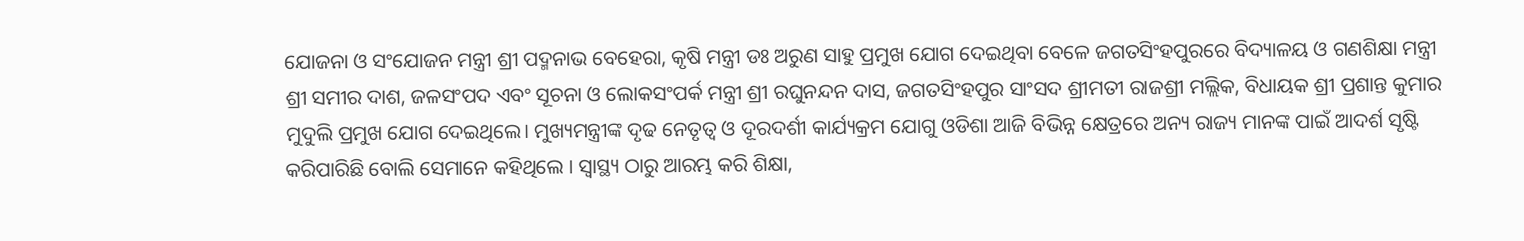ଯୋଜନା ଓ ସଂଯୋଜନ ମନ୍ତ୍ରୀ ଶ୍ରୀ ପଦ୍ମନାଭ ବେହେରା, କୃଷି ମନ୍ତ୍ରୀ ଡଃ ଅରୁଣ ସାହୁ ପ୍ରମୁଖ ଯୋଗ ଦେଇଥିବା ବେଳେ ଜଗତସିଂହପୁରରେ ବିଦ୍ୟାଳୟ ଓ ଗଣଶିକ୍ଷା ମନ୍ତ୍ରୀ ଶ୍ରୀ ସମୀର ଦାଶ, ଜଳସଂପଦ ଏବଂ ସୂଚନା ଓ ଲୋକସଂପର୍କ ମନ୍ତ୍ରୀ ଶ୍ରୀ ରଘୁନନ୍ଦନ ଦାସ, ଜଗତସିଂହପୁର ସାଂସଦ ଶ୍ରୀମତୀ ରାଜଶ୍ରୀ ମଲ୍ଲିକ, ବିଧାୟକ ଶ୍ରୀ ପ୍ରଶାନ୍ତ କୁମାର ମୁଦୁଲି ପ୍ରମୁଖ ଯୋଗ ଦେଇଥିଲେ। ମୁଖ୍ୟମନ୍ତ୍ରୀଙ୍କ ଦୃଢ ନେତୃତ୍ବ ଓ ଦୂରଦର୍ଶୀ କାର୍ଯ୍ୟକ୍ରମ ଯୋଗୁ ଓଡିଶା ଆଜି ବିଭିନ୍ନ କ୍ଷେତ୍ରରେ ଅନ୍ୟ ରାଜ୍ୟ ମାନଙ୍କ ପାଇଁ ଆଦର୍ଶ ସୃଷ୍ଟି କରିପାରିଛି ବୋଲି ସେମାନେ କହିଥିଲେ । ସ୍ବାସ୍ଥ୍ୟ ଠାରୁ ଆରମ୍ଭ କରି ଶିକ୍ଷା,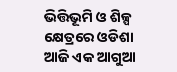ଭିତ୍ତିଭୂମି ଓ ଶିଳ୍ପ କ୍ଷେତ୍ରରେ ଓଡିଶା ଆଜି ଏକ ଆଗୁଆ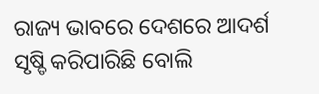ରାଜ୍ୟ ଭାବରେ ଦେଶରେ ଆଦର୍ଶ ସୃଷ୍ଡି କରିପାରିଛି ବୋଲି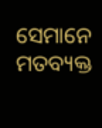ସେମାନେ ମତବ୍ୟକ୍ତ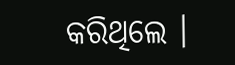କରିଥିଲେ ।